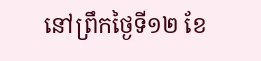នៅព្រឹកថ្ងៃទី១២ ខែ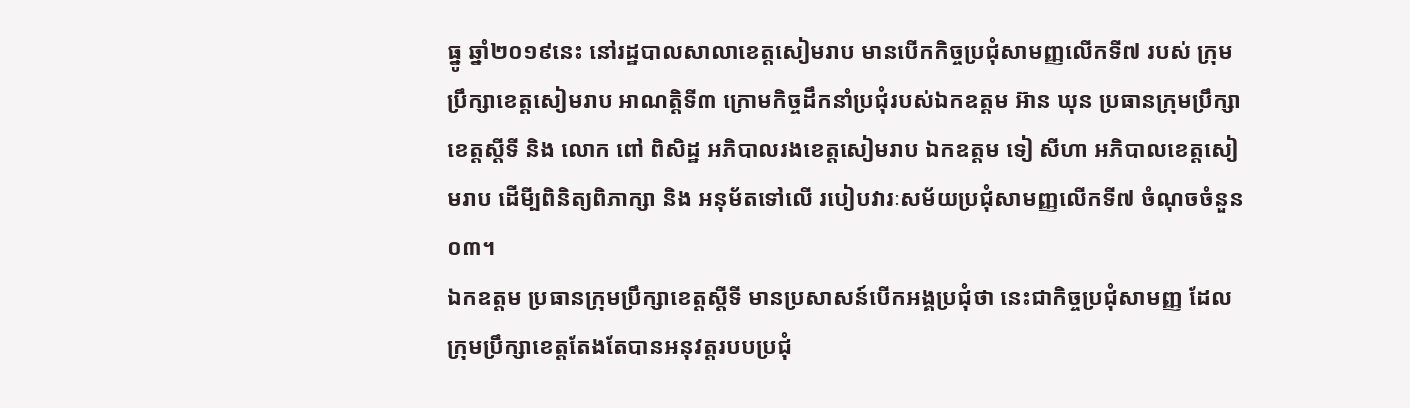ធ្នូ ឆ្នាំ២០១៩នេះ នៅរដ្ឋបាលសាលាខេត្តសៀមរាប មានបើកកិច្ចប្រជុំសាមញ្ញលើកទី៧ របស់ ក្រុម ប្រឹក្សាខេត្តសៀមរាប អាណត្តិទី៣ ក្រោមកិច្ចដឹកនាំប្រជុំរបស់ឯកឧត្តម អ៊ាន ឃុន ប្រធានក្រុមប្រឹក្សាខេត្តស្តីទី និង លោក ពៅ ពិសិដ្ឋ អភិបាលរងខេត្តសៀមរាប ឯកឧត្តម ទៀ សីហា អភិបាលខេត្តសៀមរាប ដើមី្បពិនិត្យពិភាក្សា និង អនុម័តទៅលើ របៀបវារៈសម័យប្រជុំសាមញ្ញលើកទី៧ ចំណុចចំនួន០៣។
ឯកឧត្តម ប្រធានក្រុមប្រឹក្សាខេត្តស្តីទី មានប្រសាសន៍បើកអង្គប្រជុំថា នេះជាកិច្ចប្រជុំសាមញ្ញ ដែលក្រុមប្រឹក្សាខេត្តតែងតែបានអនុវត្តរបបប្រជុំ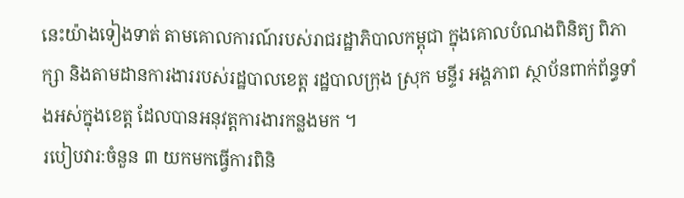នេះយ៉ាងទៀងទាត់ តាមគោលការណ៍របស់រាជរដ្ឋាភិបាលកម្ពុជា ក្នុងគោលបំណងពិនិត្យ ពិភាក្សា និងតាមដានការងាររបស់រដ្ឋបាលខេត្ត រដ្ឋបាលក្រុង ស្រុក មន្ទីរ អង្គភាព ស្ថាប័នពាក់ព័ន្ធទាំងអស់ក្នុងខេត្ត ដែលបានអនុវត្តការងារកន្លងមក ។
របៀបវារ:ចំនួន ៣ យកមកធ្វើការពិនិ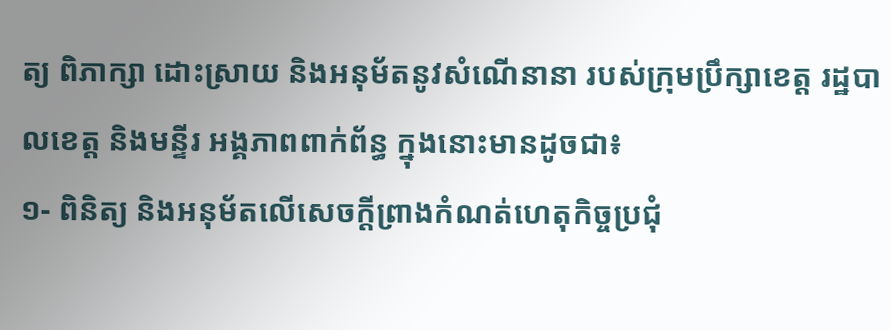ត្យ ពិភាក្សា ដោះស្រាយ និងអនុម័តនូវសំណើនានា របស់ក្រុមប្រឹក្សាខេត្ត រដ្ឋបាលខេត្ត និងមន្ទីរ អង្គភាពពាក់ព័ន្ធ ក្នុងនោះមានដូចជា៖
១- ពិនិត្យ និងអនុម័តលើសេចក្តីព្រាងកំណត់ហេតុកិច្ចប្រជុំ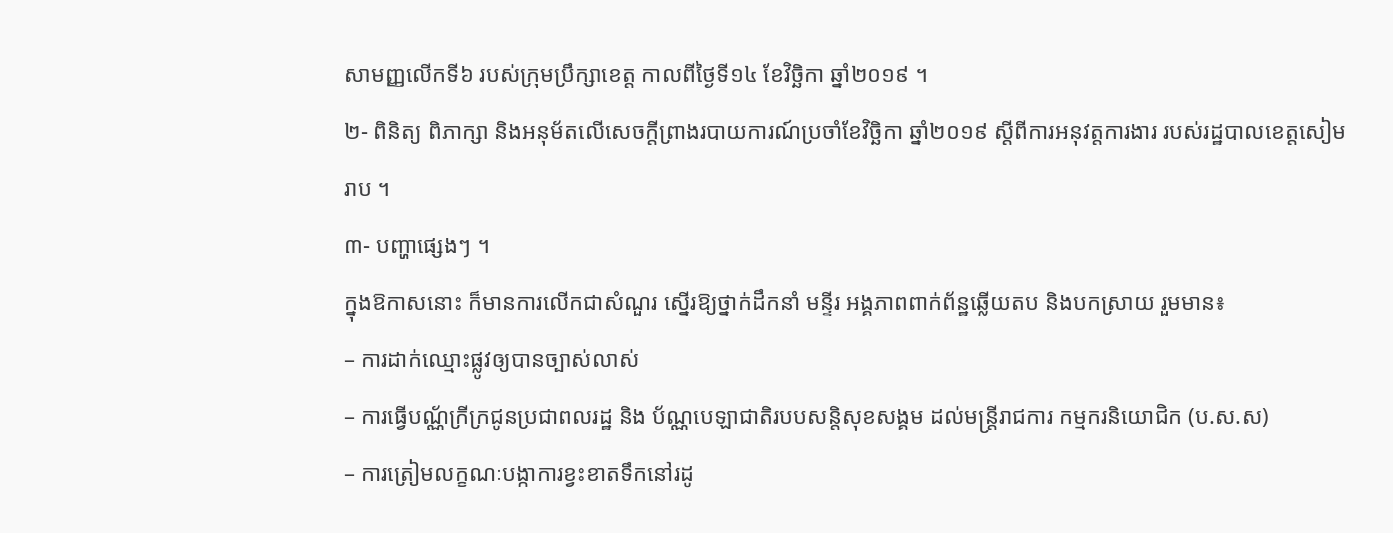សាមញ្ញលើកទី៦ របស់ក្រុមប្រឹក្សាខេត្ត កាលពីថ្ងៃទី១៤ ខែវិច្ឆិកា ឆ្នាំ២០១៩ ។
២- ពិនិត្យ ពិភាក្សា និងអនុម័តលើសេចក្តីព្រាងរបាយការណ៍ប្រចាំខែវិច្ឆិកា ឆ្នាំ២០១៩ ស្ដីពីការអនុវត្តការងារ របស់រដ្ឋបាលខេត្តសៀមរាប ។
៣- បញ្ហាផ្សេងៗ ។
ក្នុងឱកាសនោះ ក៏មានការលើកជាសំណួរ ស្នើរឱ្យថ្នាក់ដឹកនាំ មន្ទីរ អង្គភាពពាក់ព័ន្ឋឆ្លើយតប និងបកស្រាយ រួមមាន៖
– ការដាក់ឈ្មោះផ្លូវឲ្យបានច្បាស់លាស់
– ការធ្វើបណ្ណ័ក្រីក្រជូនប្រជាពលរដ្ឋ និង ប័ណ្ណបេឡាជាតិរបបសន្តិសុខសង្គម ដល់មន្ត្រីរាជការ កម្មករនិយោជិក (ប.ស.ស)
– ការត្រៀមលក្ខណៈបង្កាការខ្វះខាតទឹកនៅរដូ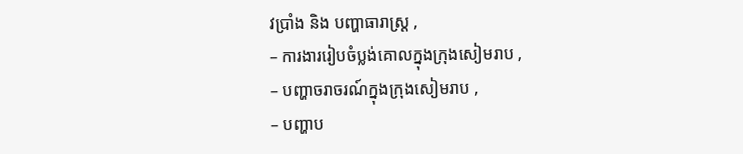វប្រាំង និង បញ្ហាធារាស្ត្រ ,
– ការងាររៀបចំប្លង់គោលក្នុងក្រុងសៀមរាប ,
– បញ្ហាចរាចរណ៍ក្នុងក្រុងសៀមរាប ,
– បញ្ហាប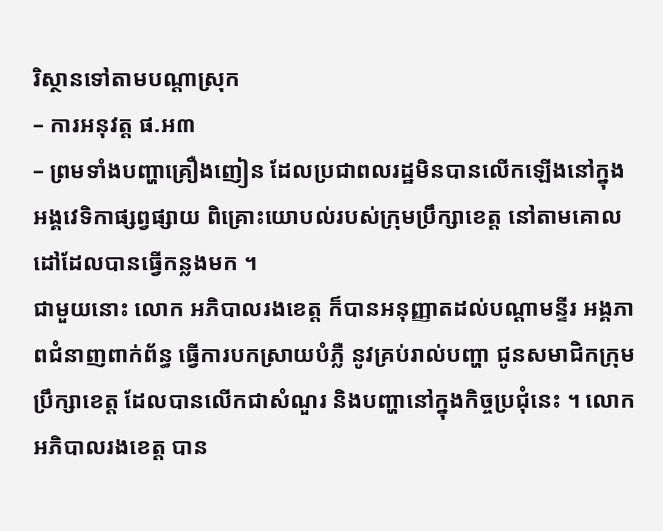រិស្ថានទៅតាមបណ្តាស្រុក
– ការអនុវត្ត ផ.អ៣
– ព្រមទាំងបញ្ហាគ្រឿងញៀន ដែលប្រជាពលរដ្ឋមិនបានលើកឡើងនៅក្នុងអង្គវេទិកាផ្សព្វផ្សាយ ពិគ្រោះយោបល់របស់ក្រុមប្រឹក្សាខេត្ត នៅតាមគោលដៅដែលបានធ្វើកន្លងមក ។
ជាមួយនោះ លោក អភិបាលរងខេត្ត ក៏បានអនុញ្ញាតដល់បណ្តាមន្ទីរ អង្គភាពជំនាញពាក់ព័ន្ធ ធ្វើការបកស្រាយបំភ្លឺ នូវគ្រប់រាល់បញ្ហា ជូនសមាជិកក្រុមប្រឹក្សាខេត្ត ដែលបានលើកជាសំណួរ និងបញ្ហានៅក្នុងកិច្ចប្រជុំនេះ ។ លោក អភិបាលរងខេត្ត បាន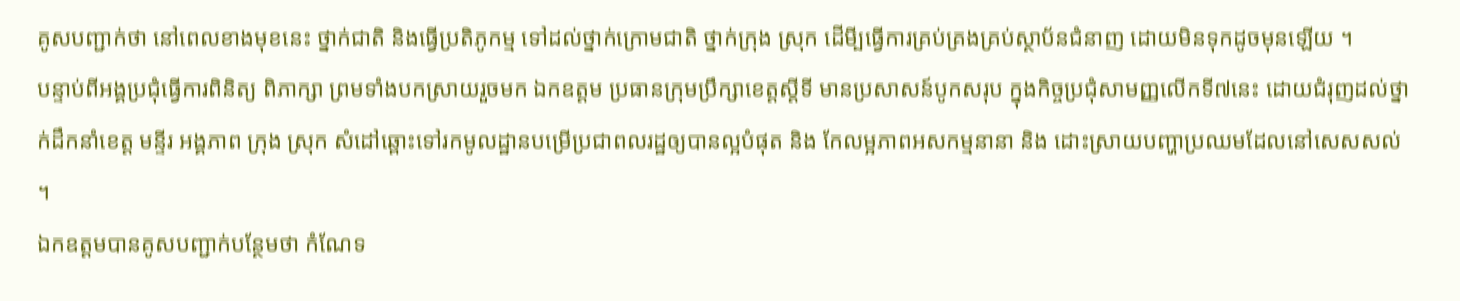គូសបញ្ជាក់ថា នៅពេលខាងមុខនេះ ថ្នាក់ជាតិ និងធ្វើប្រតិភូកម្ម ទៅដល់ថ្នាក់ក្រោមជាតិ ថ្នាក់ក្រុង ស្រុក ដើមី្បធ្វើការគ្រប់គ្រងគ្រប់ស្ថាប័នជំនាញ ដោយមិនទុកដូចមុនឡើយ ។
បន្ទាប់ពីអង្គប្រជុំធ្វើការពិនិត្យ ពិភាក្សា ព្រមទាំងបកស្រាយរួចមក ឯកឧត្តម ប្រធានក្រុមប្រឹក្សាខេត្តស្តីទី មានប្រសាសន៍បូកសរុប ក្នុងកិច្ចប្រជុំសាមញ្ញលើកទី៧នេះ ដោយជំរុញដល់ថ្នាក់ដឹកនាំខេត្ត មន្ទីរ អង្គភាព ក្រុង ស្រុក សំដៅឆ្ពោះទៅរកមូលដ្ឋានបម្រើប្រជាពលរដ្ឋឲ្យបានល្អបំផុត និង កែលម្អភាពអសកម្មនានា និង ដោះស្រាយបញ្ហាប្រឈមដែលនៅសេសសល់ ។
ឯកឧត្តមបានគូសបញ្ជាក់បន្ថែមថា កំណែទ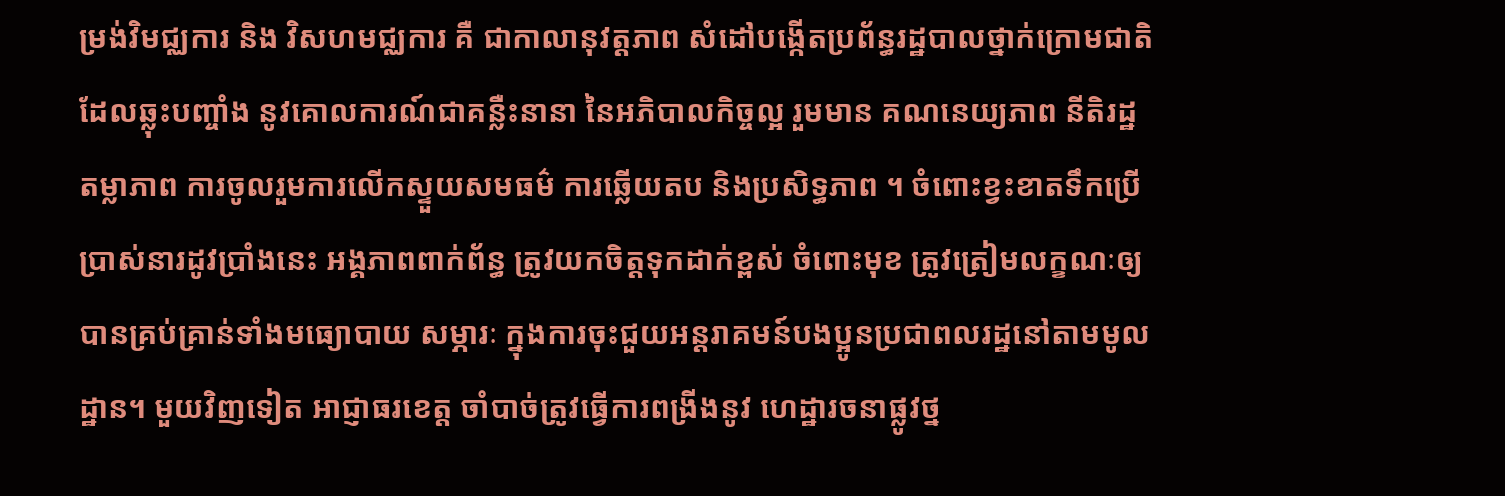ម្រង់វិមជ្ឈការ និង វិសហមជ្ឈការ គឺ ជាកាលានុវត្តភាព សំដៅបង្កើតប្រព័ន្ធរដ្ឋបាលថ្នាក់ក្រោមជាតិ ដែលឆ្លុះបញ្ចាំង នូវគោលការណ៍ជាគន្លឺះនានា នៃអភិបាលកិច្ចល្អ រួមមាន គណនេយ្យភាព នីតិរដ្ឋ តម្លាភាព ការចូលរួមការលើកស្ទួយសមធម៌ ការឆ្លើយតប និងប្រសិទ្ធភាព ។ ចំពោះខ្វះខាតទឹកប្រើប្រាស់នារដូវប្រាំងនេះ អង្គភាពពាក់ព័ន្ធ ត្រូវយកចិត្តទុកដាក់ខ្ពស់ ចំពោះមុខ ត្រូវត្រៀមលក្ខណៈឲ្យបានគ្រប់គ្រាន់ទាំងមធ្យោបាយ សម្ភារៈ ក្នុងការចុះជួយអន្តរាគមន៍បងប្អូនប្រជាពលរដ្ឋនៅតាមមូលដ្ឋាន។ មួយវិញទៀត អាជ្ញាធរខេត្ត ចាំបាច់ត្រូវធ្វើការពង្រីងនូវ ហេដ្ឋារចនាផ្លូវថ្ន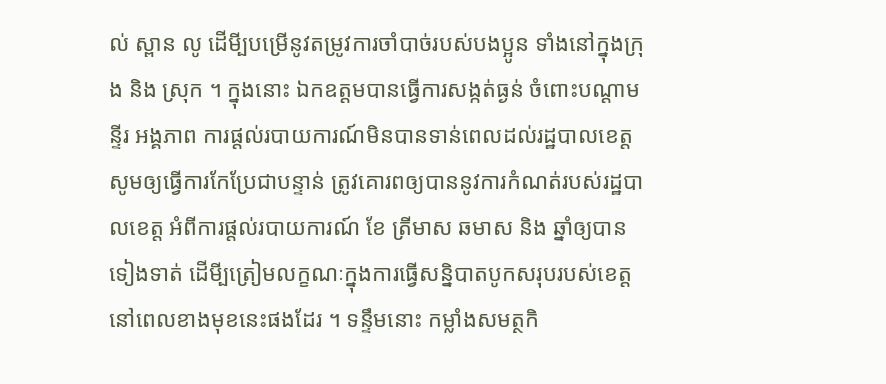ល់ ស្ពាន លូ ដើមី្បបម្រើនូវតម្រូវការចាំបាច់របស់បងប្អូន ទាំងនៅក្នុងក្រុង និង ស្រុក ។ ក្នុងនោះ ឯកឧត្តមបានធ្វើការសង្កត់ធ្ងន់ ចំពោះបណ្តាមន្ទីរ អង្គភាព ការផ្តល់របាយការណ៍មិនបានទាន់ពេលដល់រដ្ឋបាលខេត្ត សូមឲ្យធ្វើការកែប្រែជាបន្ទាន់ ត្រូវគោរពឲ្យបាននូវការកំណត់របស់រដ្ឋបាលខេត្ត អំពីការផ្តល់របាយការណ៍ ខែ ត្រីមាស ឆមាស និង ឆ្នាំឲ្យបានទៀងទាត់ ដើមី្បត្រៀមលក្ខណៈក្នុងការធ្វើសន្និបាតបូកសរុបរបស់ខេត្ត នៅពេលខាងមុខនេះផងដែរ ។ ទន្ទឹមនោះ កម្លាំងសមត្ថកិ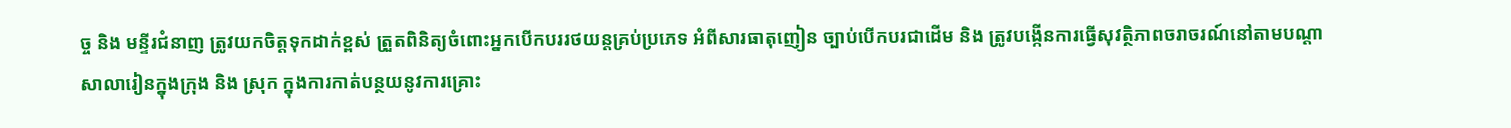ច្ច និង មន្ទីរជំនាញ ត្រូវយកចិត្តទុកដាក់ខ្ពស់ ត្រួតពិនិត្យចំពោះអ្នកបើកបររថយន្តគ្រប់ប្រភេទ អំពីសារធាតុញៀន ច្បាប់បើកបរជាដើម និង ត្រូវបង្កើនការធ្វើសុវត្ថិភាពចរាចរណ៍នៅតាមបណ្តាសាលារៀនក្នុងក្រុង និង ស្រុក ក្នុងការកាត់បន្ថយនូវការគ្រោះ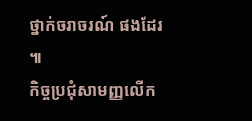ថ្នាក់ចរាចរណ៍ ផងដែរ ៕
កិច្ចប្រជុំសាមញ្ញលើក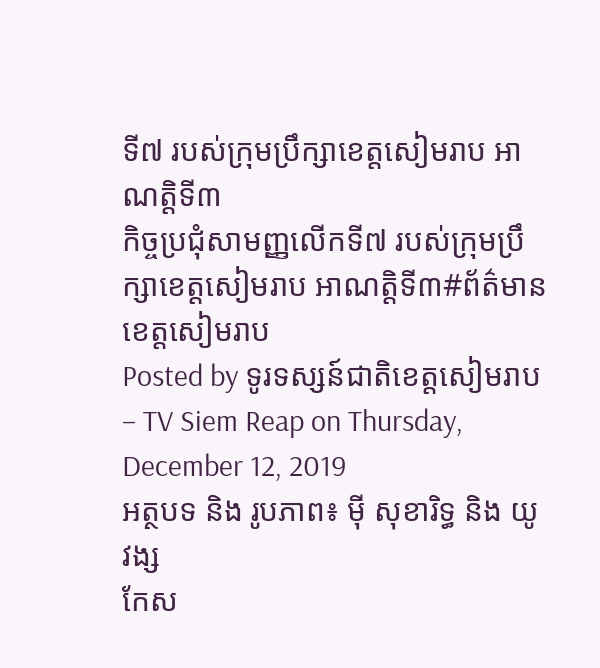ទី៧ របស់ក្រុមប្រឹក្សាខេត្តសៀមរាប អាណត្តិទី៣
កិច្ចប្រជុំសាមញ្ញលើកទី៧ របស់ក្រុមប្រឹក្សាខេត្តសៀមរាប អាណត្តិទី៣#ព័ត៌មានខេត្តសៀមរាប
Posted by ទូរទស្សន៍ជាតិខេត្តសៀមរាប – TV Siem Reap on Thursday, December 12, 2019
អត្ថបទ និង រូបភាព៖ ម៉ី សុខារិទ្ធ និង យូ វង្ស
កែស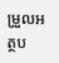ម្រួលអត្ថប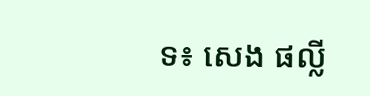ទ៖ សេង ផល្លី